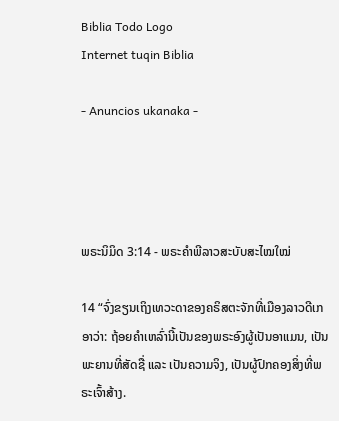Biblia Todo Logo
Internet tuqin Biblia

- Anuncios ukanaka -




ພຣະນິມິດ 3:14 - ພຣະຄຳພີລາວສະບັບສະໄໝໃໝ່

14 “ຈົ່ງຂຽນເຖິງເທວະດາຂອງຄຣິສຕະຈັກທີ່ເມືອງລາວດີເກອາວ່າ: ຖ້ອຍຄຳເຫລົ່ານີ້ເປັນຂອງພຣະອົງຜູ້ເປັນອາແມນ, ເປັນພະຍານທີ່ສັດຊື່ ແລະ ເປັນຄວາມຈິງ, ເປັນຜູ້ປົກຄອງສິ່ງທີ່ພຣະເຈົ້າສ້າງ.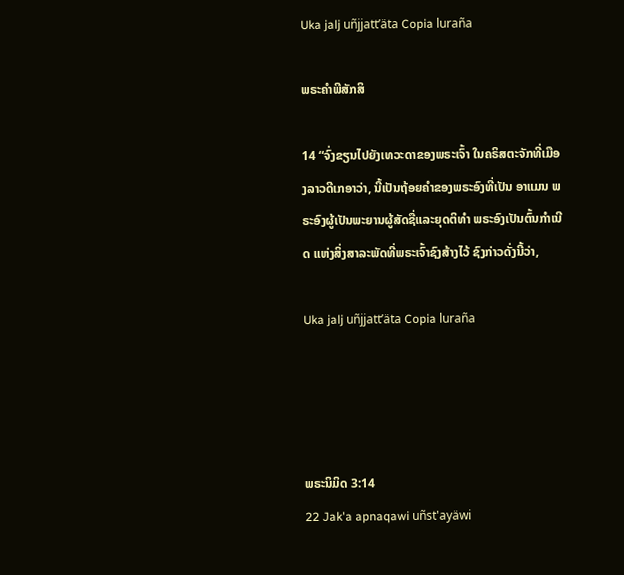Uka jalj uñjjattʼäta Copia luraña

ພຣະຄຳພີສັກສິ

14 “ຈົ່ງຂຽນໄປຍັງເທວະດາຂອງພຣະເຈົ້າ ໃນຄຣິສຕະຈັກທີ່ເມືອງລາວດີເກອາວ່າ, ນີ້ເປັນຖ້ອຍຄຳຂອງພຣະອົງທີ່ເປັນ ອາແມນ ພຣະອົງຜູ້ເປັນພະຍານຜູ້ສັດຊື່ແລະຍຸດຕິທຳ ພຣະອົງເປັນຕົ້ນກຳເນີດ ແຫ່ງສິ່ງສາລະພັດທີ່ພຣະເຈົ້າຊົງສ້າງໄວ້ ຊົງກ່າວດັ່ງນີ້ວ່າ,

Uka jalj uñjjattʼäta Copia luraña




ພຣະນິມິດ 3:14
22 Jak'a apnaqawi uñst'ayäwi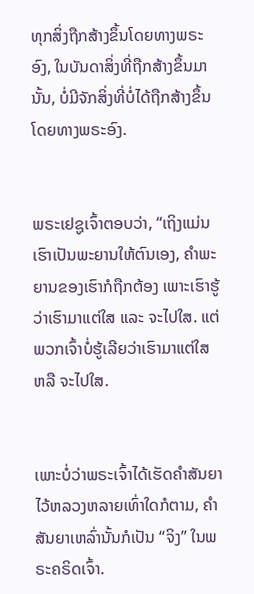ທຸກສິ່ງຖືກສ້າງຂຶ້ນໂດຍທາງພຣະອົງ, ໃນບັນດາສິ່ງທີ່ຖືກສ້າງຂຶ້ນມານັ້ນ, ບໍ່ມີຈັກສິ່ງທີ່ບໍ່ໄດ້ຖືກສ້າງຂຶ້ນໂດຍທາງພຣະອົງ.


ພຣະເຢຊູເຈົ້າຕອບວ່າ, “ເຖິງແມ່ນເຮົາເປັນພະຍານໃຫ້ຕົນເອງ, ຄຳພະຍານຂອງເຮົາກໍຖືກຕ້ອງ ເພາະເຮົາຮູ້ວ່າເຮົາມາແຕ່ໃສ ແລະ ຈະໄປໃສ. ແຕ່ພວກເຈົ້າບໍ່ຮູ້ເລີຍວ່າເຮົາມາແຕ່ໃສ ຫລື ຈະໄປໃສ.


ເພາະບໍ່ວ່າພຣະເຈົ້າໄດ້ເຮັດຄຳສັນຍາໄວ້ຫລວງຫລາຍເທົ່າໃດກໍຕາມ, ຄຳສັນຍາເຫລົ່ານັ້ນກໍເປັນ “ຈິງ” ໃນພຣະຄຣິດເຈົ້າ.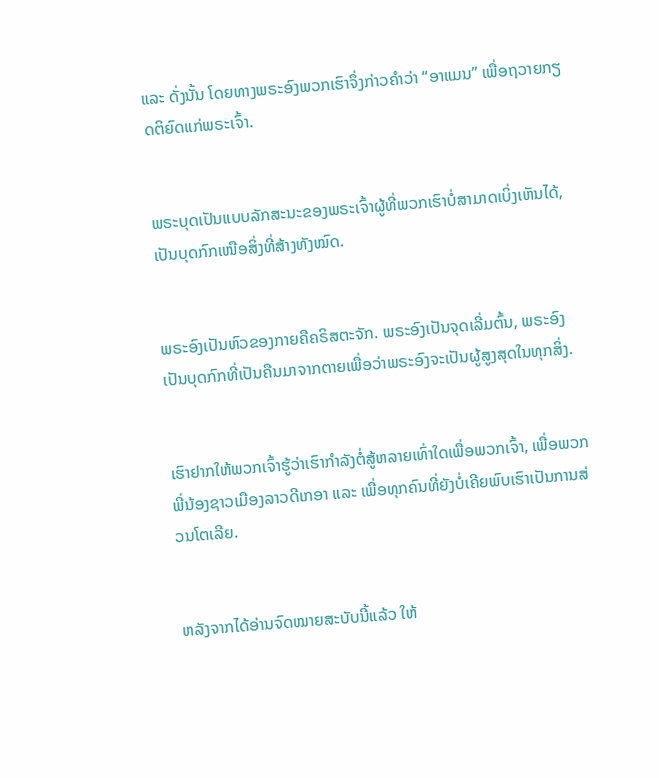ແລະ ດັ່ງນັ້ນ ໂດຍທາງພຣະອົງພວກເຮົາຈຶ່ງກ່າວຄຳວ່າ “ອາແມນ” ເພື່ອຖວາຍກຽດຕິຍົດແກ່ພຣະເຈົ້າ.


ພຣະບຸດເປັນແບບລັກສະນະຂອງພຣະເຈົ້າຜູ້ທີ່ພວກເຮົາບໍ່ສາມາດເບິ່ງເຫັນໄດ້, ເປັນບຸດກົກເໜືອສິ່ງທີ່ສ້າງທັງໝົດ.


ພຣະອົງເປັນຫົວຂອງກາຍຄືຄຣິສຕະຈັກ. ພຣະອົງເປັນຈຸດເລີ່ມຕົ້ນ, ພຣະອົງເປັນບຸດກົກທີ່ເປັນຄືນມາຈາກຕາຍເພື່ອວ່າພຣະອົງຈະເປັນຜູ້ສູງສຸດໃນທຸກສິ່ງ.


ເຮົາຢາກໃຫ້ພວກເຈົ້າຮູ້ວ່າເຮົາກຳລັງຕໍ່ສູ້ຫລາຍເທົ່າໃດເພື່ອພວກເຈົ້າ, ເພື່ອພວກພີ່ນ້ອງຊາວເມືອງລາວດີເກອາ ແລະ ເພື່ອທຸກຄົນທີ່ຍັງບໍ່ເຄີຍພົບເຮົາເປັນການສ່ວນໂຕເລີຍ.


ຫລັງຈາກໄດ້ອ່ານຈົດໝາຍສະບັບນີ້ແລ້ວ ໃຫ້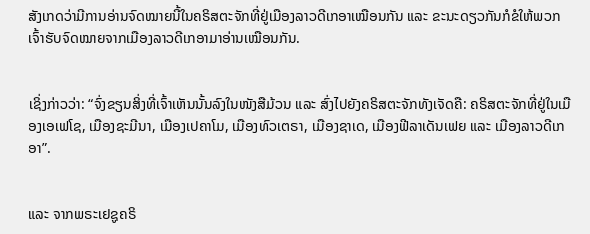ສັງເກດວ່າມີການອ່ານຈົດໝາຍນີ້ໃນຄຣິສຕະຈັກທີ່ຢູ່ເມືອງລາວດີເກອາເໝືອນກັນ ແລະ ຂະນະດຽວກັນກໍຂໍໃຫ້ພວກເຈົ້າຮັບຈົດໝາຍຈາກເມືອງລາວດີເກອາມາອ່ານເໝືອນກັນ.


ເຊິ່ງກ່າວວ່າ: “ຈົ່ງຂຽນສິ່ງທີ່ເຈົ້າເຫັນນັ້ນລົງໃນໜັງສືມ້ວນ ແລະ ສົ່ງໄປຍັງຄຣິສຕະຈັກທັງເຈັດຄື: ຄຣິສຕະຈັກທີ່ຢູ່ໃນເມືອງເອເຟໂຊ, ເມືອງຊະມີນາ, ເມືອງເປຄາໂມ, ເມືອງທົວເຕຣາ, ເມືອງຊາເດ, ເມືອງຟີລາເດັນເຟຍ ແລະ ເມືອງລາວດີເກອາ”.


ແລະ ຈາກພຣະເຢຊູຄຣິ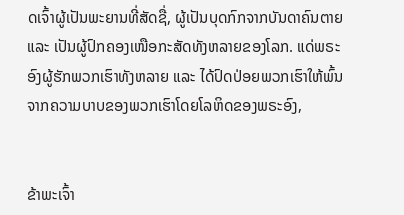ດເຈົ້າຜູ້ເປັນພະຍານທີ່ສັດຊື່, ຜູ້ເປັນບຸດກົກຈາກບັນດາຄົນຕາຍ ແລະ ເປັນຜູ້ປົກຄອງເໜືອກະສັດທັງຫລາຍຂອງໂລກ. ແດ່ພຣະອົງຜູ້ຮັກພວກເຮົາທັງຫລາຍ ແລະ ໄດ້ປົດປ່ອຍພວກເຮົາໃຫ້ພົ້ນຈາກຄວາມບາບຂອງພວກເຮົາໂດຍໂລຫິດຂອງພຣະອົງ,


ຂ້າພະເຈົ້າ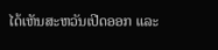ໄດ້ເຫັນສະຫວັນເປີດອອກ ແລະ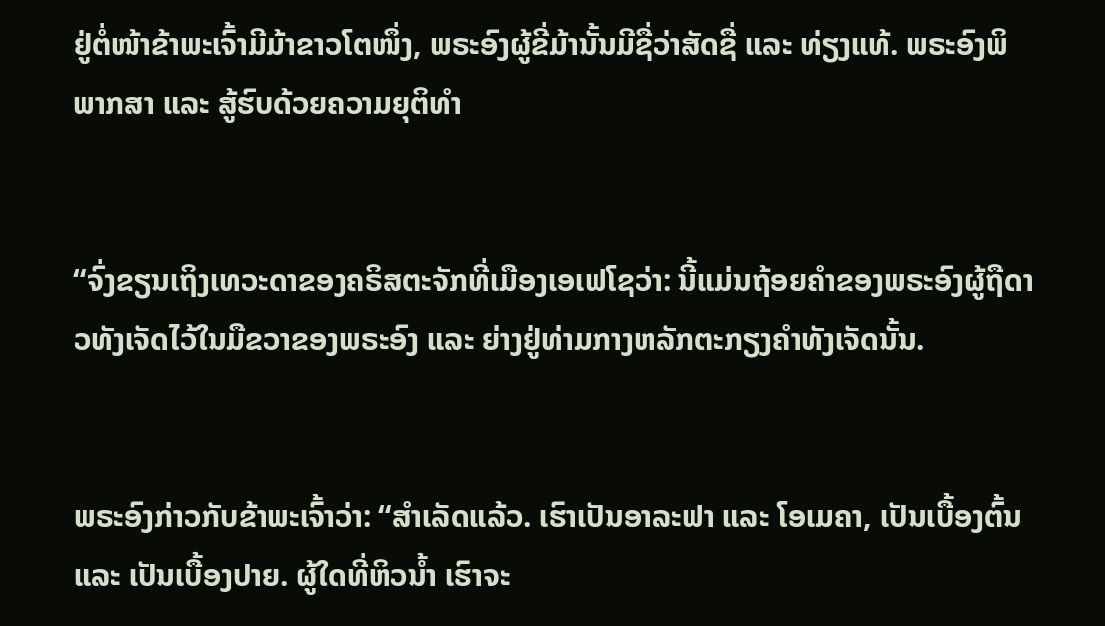ຢູ່ຕໍ່ໜ້າຂ້າພະເຈົ້າມີມ້າຂາວໂຕໜຶ່ງ, ພຣະອົງຜູ້ຂີ່ມ້ານັ້ນມີຊື່ວ່າສັດຊື່ ແລະ ທ່ຽງແທ້. ພຣະອົງພິພາກສາ ແລະ ສູ້ຮົບດ້ວຍຄວາມຍຸຕິທຳ


“ຈົ່ງຂຽນເຖິງເທວະດາຂອງຄຣິສຕະຈັກທີ່ເມືອງເອເຟໂຊວ່າ: ນີ້ແມ່ນຖ້ອຍຄຳຂອງພຣະອົງຜູ້ຖືດາວທັງເຈັດໄວ້ໃນມືຂວາຂອງພຣະອົງ ແລະ ຍ່າງຢູ່ທ່າມກາງຫລັກຕະກຽງຄຳທັງເຈັດນັ້ນ.


ພຣະອົງກ່າວກັບຂ້າພະເຈົ້າວ່າ: “ສຳເລັດແລ້ວ. ເຮົາເປັນອາລະຟາ ແລະ ໂອເມຄາ, ເປັນເບື້ອງຕົ້ນ ແລະ ເປັນເບື້ອງປາຍ. ຜູ້ໃດທີ່ຫິວນ້ຳ ເຮົາຈະ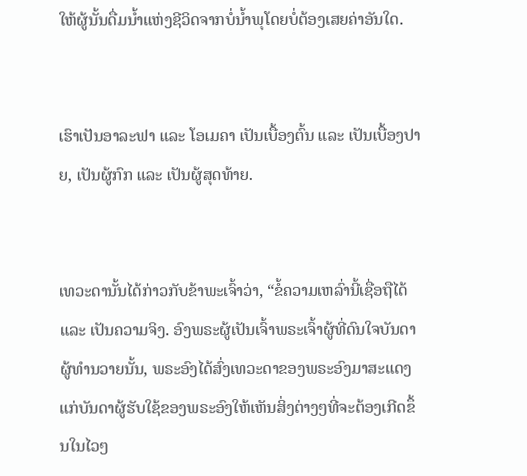ໃຫ້ຜູ້ນັ້ນດື່ມນ້ຳແຫ່ງຊີວິດຈາກບໍ່ນ້ຳພຸໂດຍບໍ່ຕ້ອງເສຍຄ່າອັນໃດ.


ເຮົາເປັນອາລະຟາ ແລະ ໂອເມຄາ ເປັນເບື້ອງຕົ້ນ ແລະ ເປັນເບື້ອງປາຍ, ເປັນຜູ້ກົກ ແລະ ເປັນຜູ້ສຸດທ້າຍ.


ເທວະດານັ້ນໄດ້ກ່າວກັບຂ້າພະເຈົ້າວ່າ, “ຂໍ້ຄວາມເຫລົ່ານີ້ເຊື່ອຖືໄດ້ ແລະ ເປັນຄວາມຈິງ. ອົງພຣະຜູ້ເປັນເຈົ້າພຣະເຈົ້າຜູ້ທີ່ດົນໃຈບັນດາຜູ້ທຳນວາຍນັ້ນ, ພຣະອົງໄດ້ສົ່ງເທວະດາຂອງພຣະອົງມາສະແດງແກ່ບັນດາຜູ້ຮັບໃຊ້ຂອງພຣະອົງໃຫ້ເຫັນສິ່ງຕ່າງໆທີ່ຈະຕ້ອງເກີດຂຶ້ນໃນໄວໆ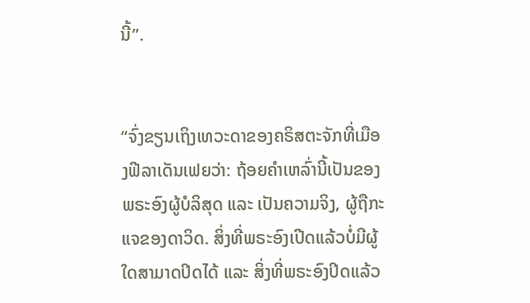ນີ້”.


“ຈົ່ງຂຽນເຖິງເທວະດາຂອງຄຣິສຕະຈັກທີ່ເມືອງຟີລາເດັນເຟຍວ່າ: ຖ້ອຍຄຳເຫລົ່ານີ້ເປັນຂອງພຣະອົງຜູ້ບໍລິສຸດ ແລະ ເປັນຄວາມຈິງ, ຜູ້ຖືກະແຈຂອງດາວິດ. ສິ່ງທີ່ພຣະອົງເປີດແລ້ວບໍ່ມີຜູ້ໃດສາມາດປິດໄດ້ ແລະ ສິ່ງທີ່ພຣະອົງປິດແລ້ວ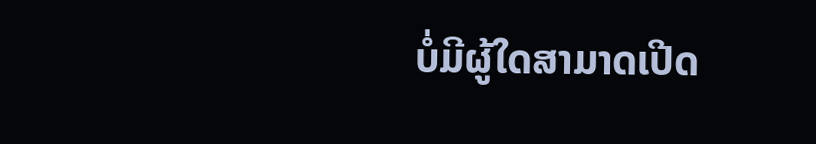ບໍ່ມີຜູ້ໃດສາມາດເປີດ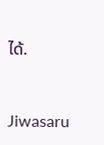ໄດ້.


Jiwasaru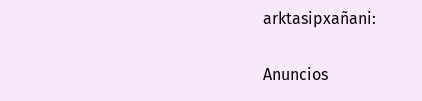arktasipxañani:

Anuncios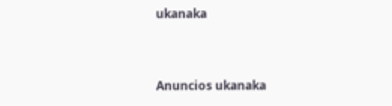ukanaka


Anuncios ukanaka